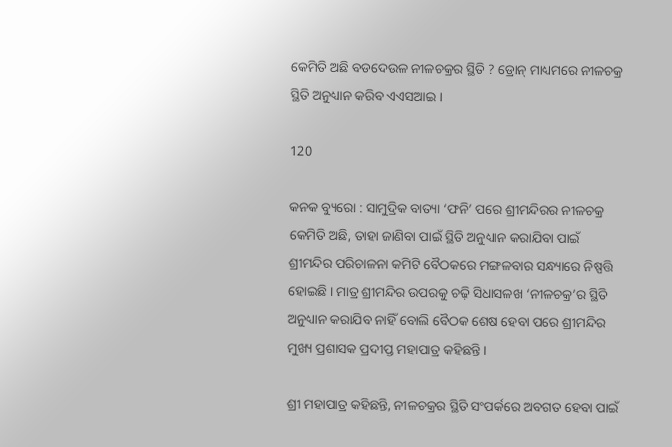କେମିତି ଅଛି ବଡଦେଉଳ ନୀଳଚକ୍ରର ସ୍ଥିତି ? ଡ୍ରୋନ୍ ମାଧ୍ୟମରେ ନୀଳଚକ୍ର ସ୍ଥିତି ଅନୁଧ୍ୟାନ କରିବ ଏଏସଆଇ ।

120

କନକ ବ୍ୟୁରୋ : ସାମୁଦ୍ରିକ ବାତ୍ୟା ‘ଫନି’ ପରେ ଶ୍ରୀମନ୍ଦିରର ନୀଳଚକ୍ର କେମିତି ଅଛି, ତାହା ଜାଣିବା ପାଇଁ ସ୍ଥିତି ଅନୁଧ୍ୟାନ କରାଯିବା ପାଇଁ ଶ୍ରୀମନ୍ଦିର ପରିଚାଳନା କମିଟି ବୈଠକରେ ମଙ୍ଗଳବାର ସନ୍ଧ୍ୟାରେ ନିଷ୍ପତ୍ତି ହୋଇଛି । ମାତ୍ର ଶ୍ରୀମନ୍ଦିର ଉପରକୁ ଚଢ଼ି ସିଧାସଳଖ ‘ନୀଳଚକ୍ର’ର ସ୍ଥିତି ଅନୁଧ୍ୟାନ କରାଯିବ ନାହିଁ ବୋଲି ବୈଠକ ଶେଷ ହେବା ପରେ ଶ୍ରୀମନ୍ଦିର ମୁଖ୍ୟ ପ୍ରଶାସକ ପ୍ରଦୀପ୍ତ ମହାପାତ୍ର କହିଛନ୍ତି ।

ଶ୍ରୀ ମହାପାତ୍ର କହିଛନ୍ତି, ନୀଳଚକ୍ରର ସ୍ଥିତି ସଂପର୍କରେ ଅବଗତ ହେବା ପାଇଁ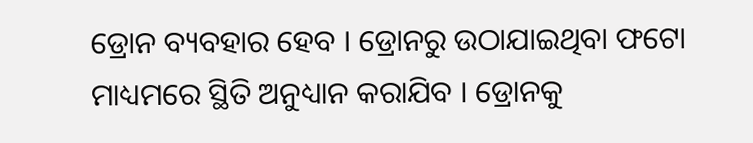ଡ୍ରୋନ ବ୍ୟବହାର ହେବ । ଡ୍ରୋନରୁ ଉଠାଯାଇଥିବା ଫଟୋ ମାଧ୍ୟମରେ ସ୍ଥିତି ଅନୁଧ୍ୟାନ କରାଯିବ । ଡ୍ରୋନକୁ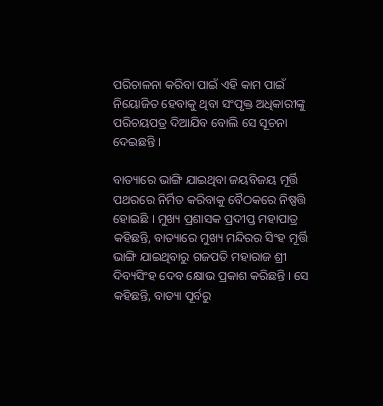ପରିଚାଳନା କରିବା ପାଇଁ ଏହି କାମ ପାଇଁ ନିୟୋଜିତ ହେବାକୁ ଥିବା ସଂପୃକ୍ତ ଅଧିକାରୀଙ୍କୁ ପରିଚୟପତ୍ର ଦିଆଯିବ ବୋଲି ସେ ସୂଚନା ଦେଇଛନ୍ତି ।

ବାତ୍ୟାରେ ଭାଙ୍ଗି ଯାଇଥିବା ଜୟବିଜୟ ମୂର୍ତ୍ତି ପଥରରେ ନିର୍ମିତ କରିବାକୁ ବୈଠକରେ ନିଷ୍ପତ୍ତି ହୋଇଛି । ମୁଖ୍ୟ ପ୍ରଶାସକ ପ୍ରଦୀପ୍ତ ମହାପାତ୍ର କହିଛନ୍ତି, ବାତ୍ୟାରେ ମୁଖ୍ୟ ମନ୍ଦିରର ସିଂହ ମୂର୍ତ୍ତି ଭାଙ୍ଗି ଯାଇଥିବାରୁ ଗଜପତି ମହାରାଜ ଶ୍ରୀ ଦିବ୍ୟସିଂହ ଦେବ କ୍ଷୋଭ ପ୍ରକାଶ କରିଛନ୍ତି । ସେ କହିଛନ୍ତି, ବାତ୍ୟା ପୂର୍ବରୁ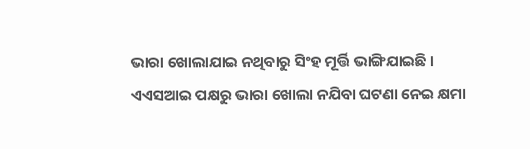ଭାରା ଖୋଲାଯାଇ ନଥିବାରୁ ସିଂହ ମୂର୍ତ୍ତି ଭାଙ୍ଗିଯାଇଛି । ଏଏସଆଇ ପକ୍ଷରୁ ଭାରା ଖୋଲା ନଯିବା ଘଟଣା ନେଇ କ୍ଷମା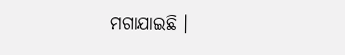ମଗାଯାଇଛି ।